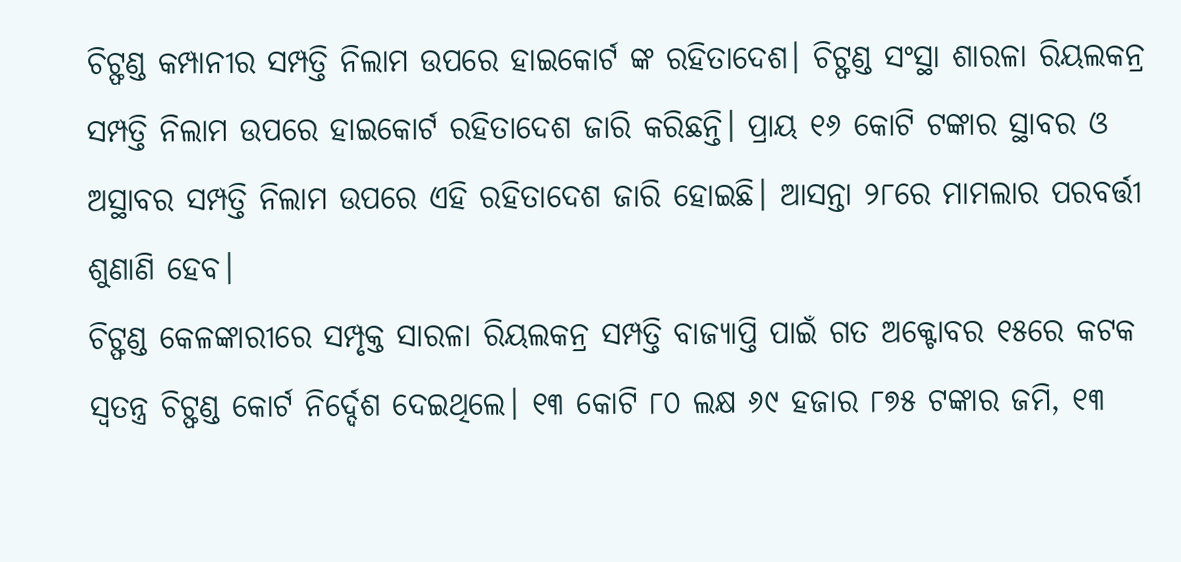ଚିଟ୍ଫଣ୍ଡ କମ୍ପାନୀର ସମ୍ପତ୍ତି ନିଲାମ ଉପରେ ହାଇକୋର୍ଟ ଙ୍କ ରହିତାଦେଶ। ଚିଟ୍ଫଣ୍ଡ ସଂସ୍ଥା ଶାରଳା ରିୟଲକନ୍ର ସମ୍ପତ୍ତି ନିଲାମ ଉପରେ ହାଇକୋର୍ଟ ରହିତାଦେଶ ଜାରି କରିଛନ୍ତି। ପ୍ରାୟ ୧୬ କୋଟି ଟଙ୍କାର ସ୍ଥାବର ଓ ଅସ୍ଥାବର ସମ୍ପତ୍ତି ନିଲାମ ଉପରେ ଏହି ରହିତାଦେଶ ଜାରି ହୋଇଛି। ଆସନ୍ତା ୨୮ରେ ମାମଲାର ପରବର୍ତ୍ତୀ ଶୁଣାଣି ହେବ।
ଚିଟ୍ଫଣ୍ଡ କେଳଙ୍କାରୀରେ ସମ୍ପୃକ୍ତ ସାରଳା ରିୟଲକନ୍ର ସମ୍ପତ୍ତି ବାଜ୍ୟାପ୍ତି ପାଇଁ ଗତ ଅକ୍ଟୋବର ୧୫ରେ କଟକ ସ୍ୱତନ୍ତ୍ର ଚିଟ୍ଫଣ୍ଡ କୋର୍ଟ ନିର୍ଦ୍ଦେଶ ଦେଇଥିଲେ। ୧୩ କୋଟି ୮୦ ଲକ୍ଷ ୬୯ ହଜାର ୮୭୫ ଟଙ୍କାର ଜମି, ୧୩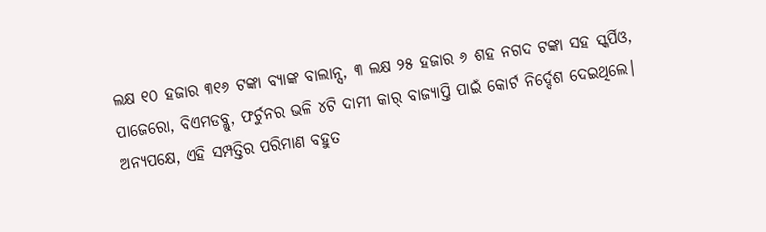ଲକ୍ଷ ୧୦ ହଜାର ୩୧୬ ଟଙ୍କା ବ୍ୟାଙ୍କ ବାଲାନ୍ସ, ୩ ଲକ୍ଷ ୨୫ ହଜାର ୬ ଶହ ନଗଦ ଟଙ୍କା ସହ ସ୍କର୍ପିଓ, ପାଜେରୋ, ବିଏମଡବ୍ଲୁ, ଫର୍ଚୁନର ଭଳି ୪ଟି ଦାମୀ କାର୍ ବାଜ୍ୟାପ୍ତି ପାଇଁ କୋର୍ଟ ନିର୍ଦ୍ଦେଶ ଦେଇଥିଲେ।
ଅନ୍ୟପକ୍ଷେ, ଏହି ସମ୍ପତ୍ତିର ପରିମାଣ ବହୁତ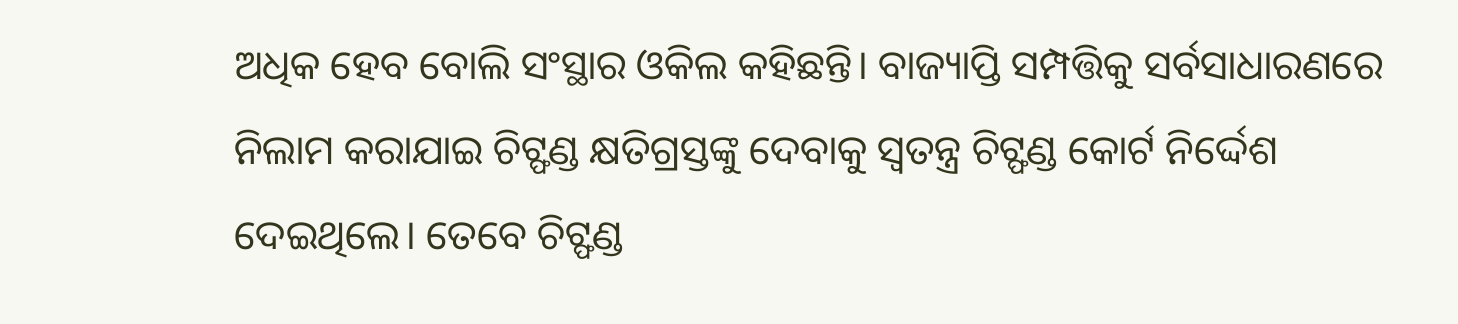ଅଧିକ ହେବ ବୋଲି ସଂସ୍ଥାର ଓକିଲ କହିଛନ୍ତି। ବାଜ୍ୟାପ୍ତି ସମ୍ପତ୍ତିକୁ ସର୍ବସାଧାରଣରେ ନିଲାମ କରାଯାଇ ଚିଟ୍ଫଣ୍ଡ କ୍ଷତିଗ୍ରସ୍ତଙ୍କୁ ଦେବାକୁ ସ୍ୱତନ୍ତ୍ର ଚିଟ୍ଫଣ୍ଡ କୋର୍ଟ ନିର୍ଦ୍ଦେଶ ଦେଇଥିଲେ। ତେବେ ଚିଟ୍ଫଣ୍ଡ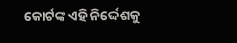କୋର୍ଟଙ୍କ ଏହି ନିର୍ଦ୍ଦେଶକୁ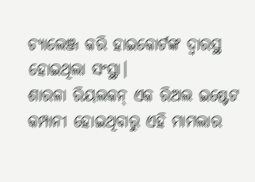ଚ୍ୟାଲେଞ୍ଜ କରି ହାଇକୋର୍ଟଙ୍କ ଦ୍ୱାରସ୍ଥ ହୋଇଥିଲା ସଂସ୍ଥା।
ଶାରଳା ରିୟଲକନ୍ ଏକ ରିଅଲ ଇଷ୍ଟେଟ କମ୍ପାନୀ ହୋଇଥିବାରୁ ଏହି ମାମଲାର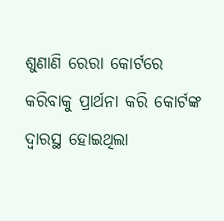ଶୁଣାଣି ରେରା କୋର୍ଟରେ କରିବାକୁ ପ୍ରାର୍ଥନା କରି କୋର୍ଟଙ୍କ ଦ୍ୱାରସ୍ଥ ହୋଇଥିଲା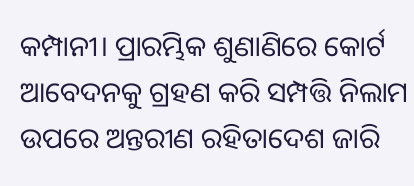କମ୍ପାନୀ। ପ୍ରାରମ୍ଭିକ ଶୁଣାଣିରେ କୋର୍ଟ ଆବେଦନକୁ ଗ୍ରହଣ କରି ସମ୍ପତ୍ତି ନିଲାମ ଉପରେ ଅନ୍ତରୀଣ ରହିତାଦେଶ ଜାରି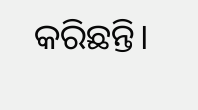କରିଛନ୍ତି।